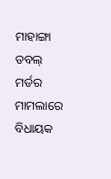ମାହାଙ୍ଗା ଡବଲ୍ ମର୍ଡର ମାମଲାରେ ବିଧାୟକ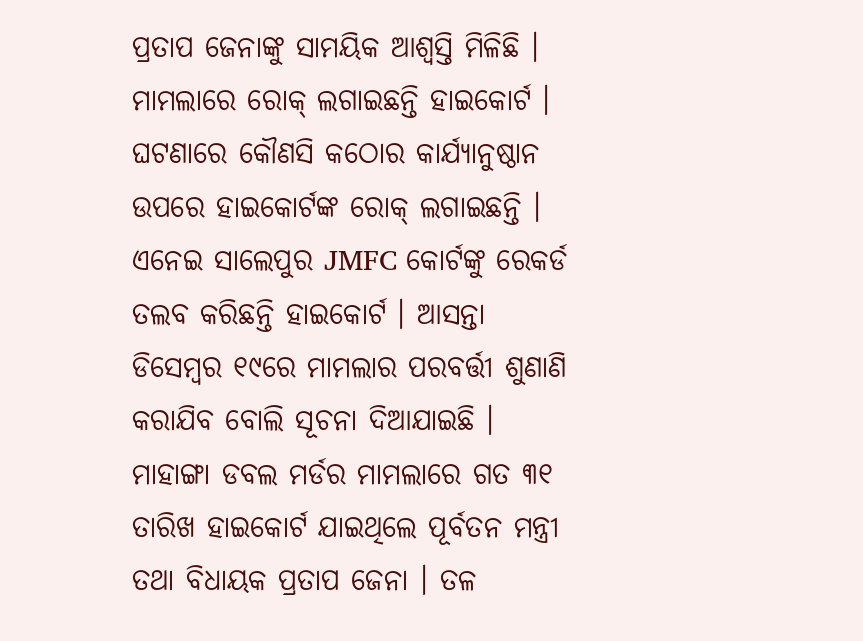ପ୍ରତାପ ଜେନାଙ୍କୁ ସାମୟିକ ଆଶ୍ୱସ୍ତି ମିଳିଛି । ମାମଲାରେ ରୋକ୍ ଲଗାଇଛନ୍ତି ହାଇକୋର୍ଟ । ଘଟଣାରେ କୌଣସି କଠୋର କାର୍ଯ୍ୟାନୁଷ୍ଠାନ ଉପରେ ହାଇକୋର୍ଟଙ୍କ ରୋକ୍ ଲଗାଇଛନ୍ତି । ଏନେଇ ସାଲେପୁର JMFC କୋର୍ଟଙ୍କୁ ରେକର୍ଡ ତଲବ କରିଛନ୍ତି ହାଇକୋର୍ଟ । ଆସନ୍ତା ଡିସେମ୍ବର ୧୯ରେ ମାମଲାର ପରବର୍ତ୍ତୀ ଶୁଣାଣି କରାଯିବ ବୋଲି ସୂଚନା ଦିଆଯାଇଛି ।
ମାହାଙ୍ଗା ଡବଲ ମର୍ଡର ମାମଲାରେ ଗତ ୩୧ ତାରିଖ ହାଇକୋର୍ଟ ଯାଇଥିଲେ ପୂର୍ବତନ ମନ୍ତ୍ରୀ ତଥା ବିଧାୟକ ପ୍ରତାପ ଜେନା । ତଳ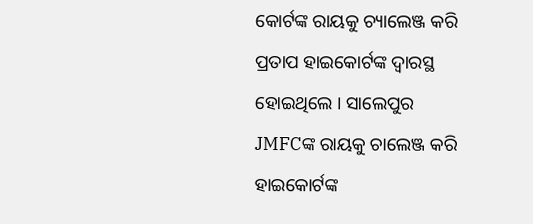କୋର୍ଟଙ୍କ ରାୟକୁ ଚ୍ୟାଲେଞ୍ଜ କରି ପ୍ରତାପ ହାଇକୋର୍ଟଙ୍କ ଦ୍ୱାରସ୍ଥ ହୋଇଥିଲେ । ସାଲେପୁର JMFCଙ୍କ ରାୟକୁ ଚାଲେଞ୍ଜ କରି ହାଇକୋର୍ଟଙ୍କ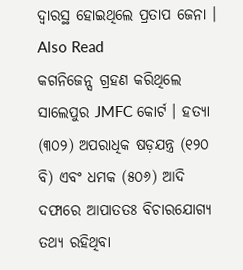ଦ୍ୱାରସ୍ଥ ହୋଇଥିଲେ ପ୍ରତାପ ଜେନା ।
Also Read
କଗନିଜେନ୍ସ ଗ୍ରହଣ କରିଥିଲେ ସାଲେପୁର JMFC କୋର୍ଟ । ହତ୍ୟା (୩୦୨) ଅପରାଧିକ ଷଡ଼ଯନ୍ତ୍ର (୧୨୦ ବି) ଏବଂ ଧମକ (୫୦୬) ଆଦି ଦଫାରେ ଆପାତତଃ ବିଚାରଯୋଗ୍ୟ ତଥ୍ୟ ରହିଥିବା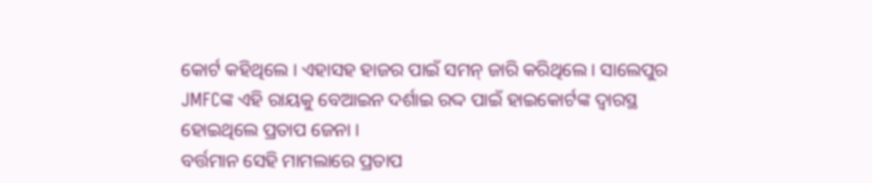କୋର୍ଟ କହିଥିଲେ । ଏହାସହ ହାଜର ପାଇଁ ସମନ୍ ଜାରି କରିଥିଲେ । ସାଲେପୁର JMFCଙ୍କ ଏହି ରାୟକୁ ବେଆଇନ ଦର୍ଶାଇ ରଦ୍ଦ ପାଇଁ ହାଇକୋର୍ଟଙ୍କ ଦ୍ୱାରସ୍ଥ ହୋଇଥିଲେ ପ୍ରତାପ ଜେନା ।
ବର୍ତ୍ତମାନ ସେହି ମାମଲାରେ ପ୍ରତାପ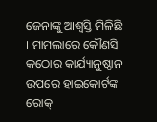ଜେନାଙ୍କୁ ଆଶ୍ୱସ୍ତି ମିଳିଛି । ମାମଲାରେ କୌଣସି କଠୋର କାର୍ଯ୍ୟାନୁଷ୍ଠାନ ଉପରେ ହାଇକୋର୍ଟଙ୍କ ରୋକ୍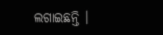ଲଗାଇଛନ୍ତି ।